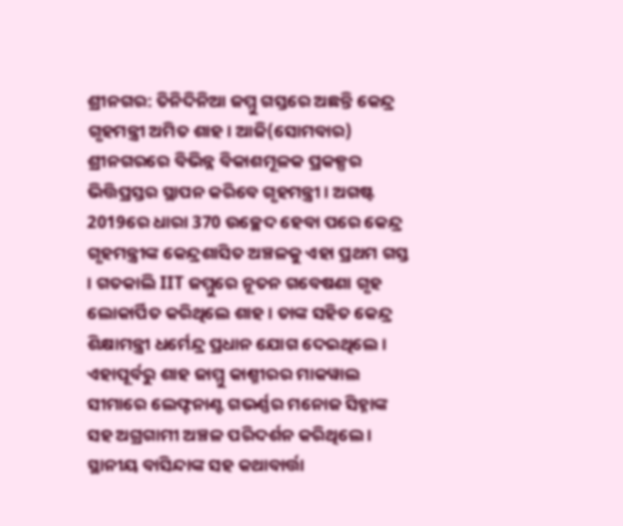ଶ୍ରୀନଗର: ତିନିଦିନିଆ ଜମ୍ମୁ ଗସ୍ତରେ ଅଛନ୍ତି କେନ୍ଦ୍ର ଗୃହମନ୍ତ୍ରୀ ଅମିତ ଶାହ। ଆଜି(ସୋମବାର) ଶ୍ରୀନଗରରେ ବିଭିନ୍ନ ବିକାଶମୂଳକ ପ୍ରକଳ୍ପର ଭିତ୍ତିପ୍ରସ୍ତର ସ୍ଥାପନ କରିବେ ଗୃହମନ୍ତ୍ରୀ । ଅଗଷ୍ଟ 2019ରେ ଧାରା 370 ଉଚ୍ଛେଦ ହେବା ପରେ କେନ୍ଦ୍ର ଗୃହମନ୍ତ୍ରୀଙ୍କ କେନ୍ଦ୍ରଶାସିତ ଅଞ୍ଚଳକୁ ଏହା ପ୍ରଥମ ଗସ୍ତ । ଗତକାଲି IIT ଜମ୍ମୁରେ ନୂତନ ଗବେଷଣା ଗୃହ ଲୋକାର୍ପିତ କରିଥିଲେ ଶାହ । ତାଙ୍କ ସହିତ କେନ୍ଦ୍ର ଶିକ୍ଷାମନ୍ତ୍ରୀ ଧର୍ମେନ୍ଦ୍ର ପ୍ରଧାନ ଯୋଗ ଦେଇଥିଲେ ।
ଏହାପୂର୍ବରୁ ଶାହ ଜାମ୍ମୁ କାଶ୍ମୀରର ମାକୱାଲ ସୀମାରେ ଲେଫ୍ଟନାଣ୍ଟ ଗଭର୍ଣ୍ଣର ମନୋଜ ସିହ୍ନାଙ୍କ ସହ ଅଗ୍ରଗାମୀ ଅଞ୍ଚଳ ପରିଦର୍ଶନ କରିଥିଲେ । ସ୍ଥାନୀୟ ବାସିନ୍ଦାଙ୍କ ସହ କଥାବାର୍ତ୍ତା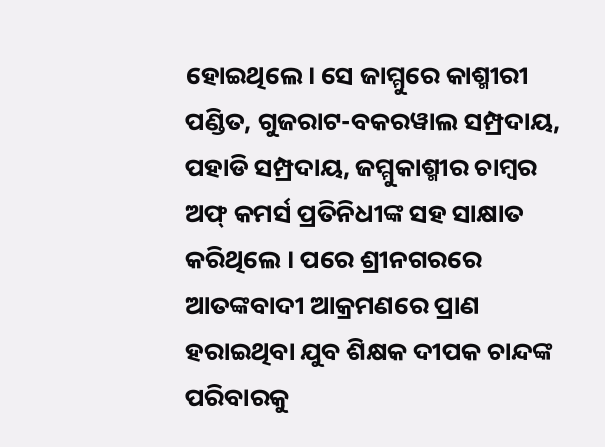ହୋଇଥିଲେ। ସେ ଜାମ୍ମୁରେ କାଶ୍ମୀରୀ ପଣ୍ଡିତ, ଗୁଜରାଟ-ବକରୱାଲ ସମ୍ପ୍ରଦାୟ, ପହାଡି ସମ୍ପ୍ରଦାୟ, ଜମ୍ମୁକାଶ୍ମୀର ଚାମ୍ବର ଅଫ୍ କମର୍ସ ପ୍ରତିନିଧୀଙ୍କ ସହ ସାକ୍ଷାତ କରିଥିଲେ । ପରେ ଶ୍ରୀନଗରରେ ଆତଙ୍କବାଦୀ ଆକ୍ରମଣରେ ପ୍ରାଣ ହରାଇଥିବା ଯୁବ ଶିକ୍ଷକ ଦୀପକ ଚାନ୍ଦଙ୍କ ପରିବାରକୁ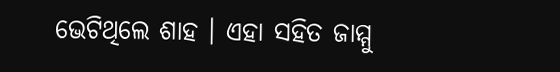ଭେଟିଥିଲେ ଶାହ । ଏହା ସହିତ ଜାମ୍ମୁ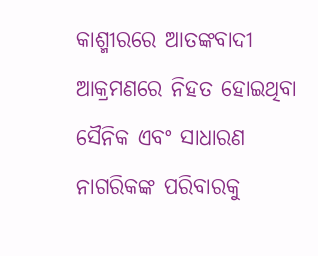କାଶ୍ମୀରରେ ଆତଙ୍କବାଦୀ ଆକ୍ରମଣରେ ନିହତ ହୋଇଥିବା ସୈନିକ ଏବଂ ସାଧାରଣ ନାଗରିକଙ୍କ ପରିବାରକୁ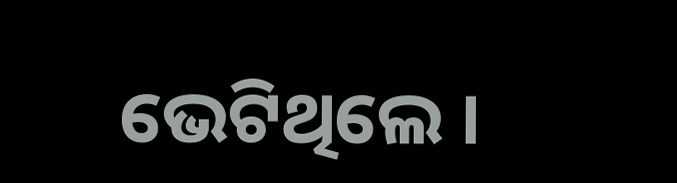ଭେଟିଥିଲେ ।